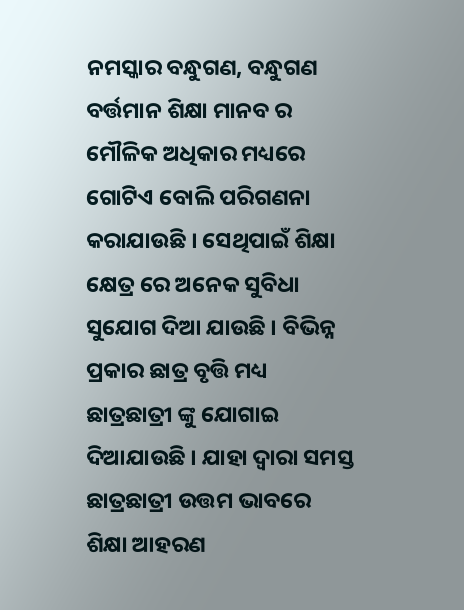ନମସ୍କାର ବନ୍ଧୁଗଣ, ବନ୍ଧୁଗଣ ବର୍ତ୍ତମାନ ଶିକ୍ଷା ମାନବ ର ମୌଳିକ ଅଧିକାର ମଧ୍ୟରେ ଗୋଟିଏ ବୋଲି ପରିଗଣନା କରାଯାଉଛି । ସେଥିପାଇଁ ଶିକ୍ଷା କ୍ଷେତ୍ର ରେ ଅନେକ ସୁବିଧା ସୁଯୋଗ ଦିଆ ଯାଉଛି । ବିଭିନ୍ନ ପ୍ରକାର ଛାତ୍ର ବୃତ୍ତି ମଧ୍ୟ ଛାତ୍ରଛାତ୍ରୀ ଙ୍କୁ ଯୋଗାଇ ଦିଆଯାଉଛି । ଯାହା ଦ୍ୱାରା ସମସ୍ତ ଛାତ୍ରଛାତ୍ରୀ ଉତ୍ତମ ଭାବରେ ଶିକ୍ଷା ଆହରଣ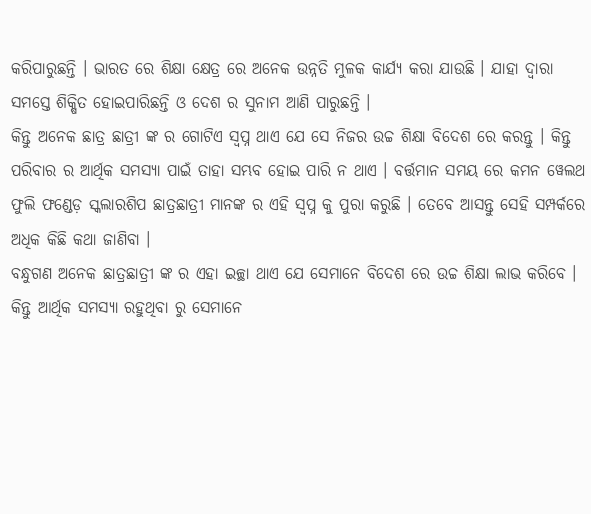କରିପାରୁଛନ୍ତି । ଭାରତ ରେ ଶିକ୍ଷା କ୍ଷେତ୍ର ରେ ଅନେକ ଉନ୍ନତି ମୁଳକ କାର୍ଯ୍ୟ କରା ଯାଉଛି । ଯାହା ଦ୍ୱାରା ସମସ୍ତେ ଶିକ୍ଷିତ ହୋଇପାରିଛନ୍ତି ଓ ଦେଶ ର ସୁନାମ ଆଣି ପାରୁଛନ୍ତି ।
କିନ୍ତୁ ଅନେକ ଛାତ୍ର ଛାତ୍ରୀ ଙ୍କ ର ଗୋଟିଏ ସ୍ୱପ୍ନ ଥାଏ ଯେ ସେ ନିଜର ଉଚ୍ଚ ଶିକ୍ଷା ବିଦେଶ ରେ କରନ୍ତୁ । କିନ୍ତୁ ପରିବାର ର ଆର୍ଥିକ ସମସ୍ୟା ପାଇଁ ତାହା ସମ୍ଭବ ହୋଇ ପାରି ନ ଥାଏ । ବର୍ତ୍ତମାନ ସମୟ ରେ କମନ ୱେଲଥ ଫୁଲି ଫଣ୍ଡେଡ଼ ସ୍କଲାରଶିପ ଛାତ୍ରଛାତ୍ରୀ ମାନଙ୍କ ର ଏହି ସ୍ୱପ୍ନ କୁ ପୁରା କରୁଛି । ତେବେ ଆସନ୍ତୁ ସେହି ସମ୍ପର୍କରେ ଅଧିକ କିଛି କଥା ଜାଣିବା ।
ବନ୍ଧୁଗଣ ଅନେକ ଛାତ୍ରଛାତ୍ରୀ ଙ୍କ ର ଏହା ଇଚ୍ଛା ଥାଏ ଯେ ସେମାନେ ବିଦେଶ ରେ ଉଚ୍ଚ ଶିକ୍ଷା ଲାଭ କରିବେ । କିନ୍ତୁ ଆର୍ଥିକ ସମସ୍ୟା ରହୁଥିବା ରୁ ସେମାନେ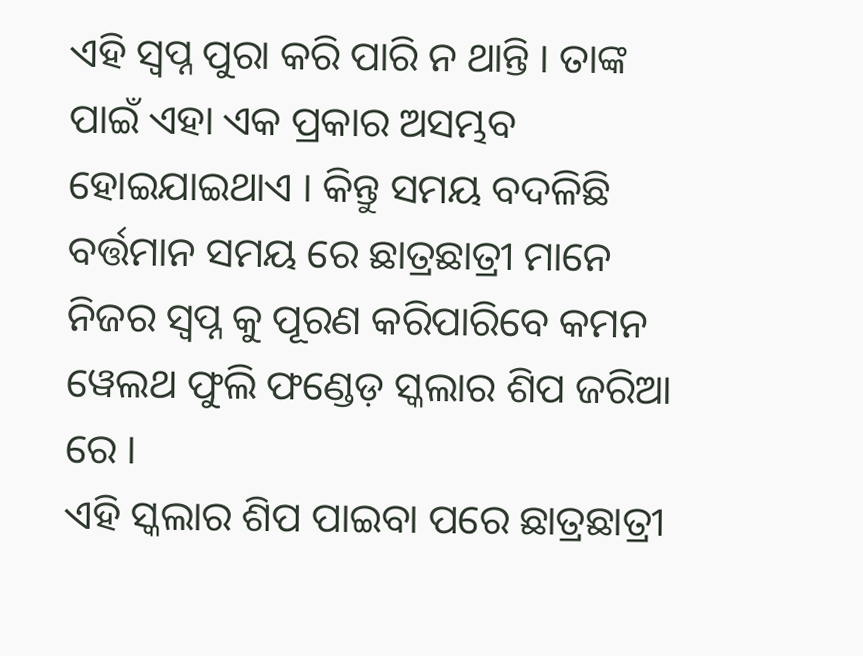ଏହି ସ୍ୱପ୍ନ ପୁରା କରି ପାରି ନ ଥାନ୍ତି । ତାଙ୍କ ପାଇଁ ଏହା ଏକ ପ୍ରକାର ଅସମ୍ଭବ ହୋଇଯାଇଥାଏ । କିନ୍ତୁ ସମୟ ବଦଳିଛି ବର୍ତ୍ତମାନ ସମୟ ରେ ଛାତ୍ରଛାତ୍ରୀ ମାନେ ନିଜର ସ୍ୱପ୍ନ କୁ ପୂରଣ କରିପାରିବେ କମନ ୱେଲଥ ଫୁଲି ଫଣ୍ଡେଡ଼ ସ୍କଲାର ଶିପ ଜରିଆ ରେ ।
ଏହି ସ୍କଲାର ଶିପ ପାଇବା ପରେ ଛାତ୍ରଛାତ୍ରୀ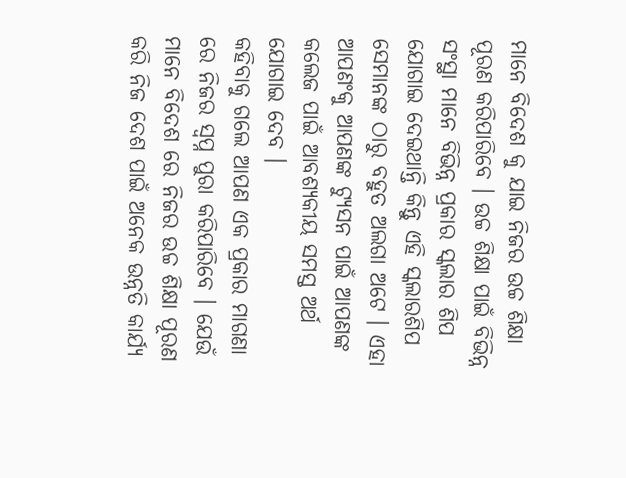ମାନେ ବିଦେଶ କୁ ଯାଇ ନିଜର ଉଚ୍ଚ ଶିକ୍ଷା ପୂରଣ କରିପାରିବେ । ଉଚ୍ଚ ଶିକ୍ଷା ପାଇଁ ବିଭିନ୍ନ ସଂସ୍ଥା ମାନେ ବିଭିନ୍ନ ପ୍ରକାର ସ୍କଲାର ଶିପ ଯୋଗାଇ ଦେଇଥାନ୍ତି କିନ୍ତୁ ଏହି ସ୍କଲାରଶିପ ସେମାନଙ୍କ ଠାରୁ ବହୁତ ଅଲଗା ଅଟେ । ଏହା ଆପଣଂକୁ ଆପଣଙ୍କ ଟ୍ୟୁସନ ପାଇଁ ଆପଣଙ୍କ କଲେଜ ପାଇଁ ଆବଶ୍ୟକୀୟ ସମସ୍ତ ଅର୍ଥ ଯୋଗାଇ ଦେବ ।
କହିବାକୁ ଗଲେ ଆପଣ ଏକ ପ୍ରକାର ମାଗଣା ରେ ନିଜର ସ୍ୱପ୍ନ ପୁରା କରିପାରିବେ । ଯେଉଁ ମାନେ ବିଦେଶ ରେ ନିଜର ଉଚ୍ଚ ଶିକ୍ଷା ପୂରଣ କରି ନିଜ ଦେଶ ପାଇଁ ଅନେକ ଉନ୍ନତି କାର୍ଯ୍ୟ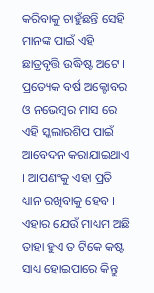କରିବାକୁ ଚାହୁଁଛନ୍ତି ସେହି ମାନଙ୍କ ପାଇଁ ଏହି ଛାତ୍ରବୃତ୍ତି ଉଦ୍ଧିଷ୍ଟ ଅଟେ । ପ୍ରତ୍ୟେକ ବର୍ଷ ଅକ୍ଟୋବର ଓ ନଭେମ୍ବର ମାସ ରେ ଏହି ସ୍କଲାରଶିପ ପାଇଁ ଆବେଦନ କରାଯାଇଥାଏ । ଆପଣଂକୁ ଏହା ପ୍ରତି ଧ୍ୟାନ ରଖିବାକୁ ହେବ । ଏହାର ଯେଉଁ ମାଧ୍ୟମ ଅଛି ତାହା ହୁଏ ତ ଟିକେ କଷ୍ଟ ସାଧ୍ୟ ହୋଇପାରେ କିନ୍ତୁ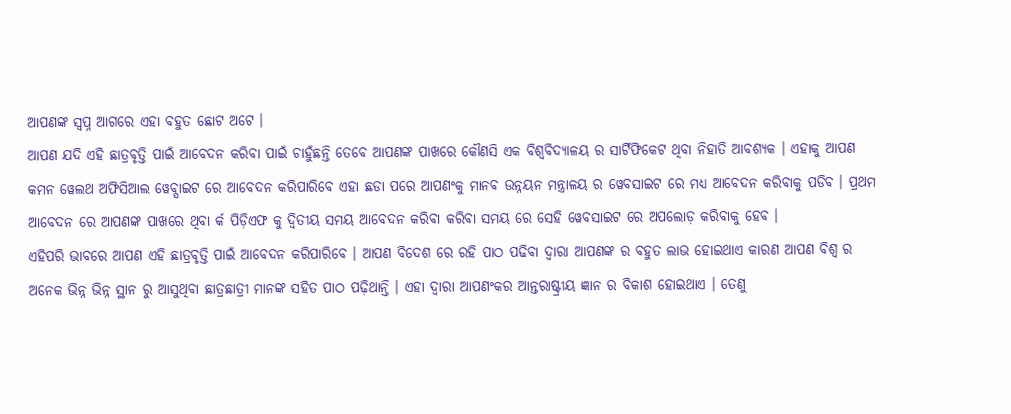ଆପଣଙ୍କ ସ୍ୱପ୍ନ ଆଗରେ ଏହା ବହୁତ ଛୋଟ ଅଟେ ।
ଆପଣ ଯଦି ଏହି ଛାତ୍ରବୃତ୍ତି ପାଇଁ ଆବେଦନ କରିବା ପାଇଁ ଚାହୁଁଛନ୍ତି ତେବେ ଆପଣଙ୍କ ପାଖରେ କୌଣସି ଏକ ବିଶ୍ୱବିଦ୍ୟାଳୟ ର ସାର୍ଟିଫିକେଟ ଥିବା ନିହାତି ଆବଶ୍ୟକ । ଏହାକୁ ଆପଣ କମନ ୱେଲଥ ଅଫିସିଆଲ ୱେବ୍ସାଇଟ ରେ ଆବେଦନ କରିପାରିବେ ଏହା ଛଡା ପରେ ଆପଣଂକୁ ମାନବ ଉନ୍ନୟନ ମନ୍ତ୍ରାଳୟ ର ୱେବସାଇଟ ରେ ମଧ୍ୟ ଆବେଦନ କରିବାକୁ ପଡିବ । ପ୍ରଥମ ଆବେଦନ ରେ ଆପଣଙ୍କ ପାଖରେ ଥିବା ର୍କ ପିଡ଼ିଏଫ କୁ ଦ୍ଵିତୀୟ ସମୟ ଆବେଦନ କରିବା କରିବା ସମୟ ରେ ସେହି ୱେବସାଇଟ ରେ ଅପଲୋଡ଼ କରିବାକୁ ହେବ ।
ଏହିପରି ଭାବରେ ଆପଣ ଏହି ଛାତ୍ରବୃତ୍ତି ପାଇଁ ଆବେଦନ କରିପାରିବେ । ଆପଣ ବିଦେଶ ରେ ରହି ପାଠ ପଢିବା ଦ୍ୱାରା ଆପଣଙ୍କ ର ବହୁତ ଲାଭ ହୋଇଥାଏ କାରଣ ଆପଣ ବିଶ୍ୱ ର ଅନେକ ଭିନ୍ନ ଭିନ୍ନ ସ୍ଥାନ ରୁ ଆସୁଥିବା ଛାତ୍ରଛାତ୍ରୀ ମାନଙ୍କ ସହିତ ପାଠ ପଢ଼ିଥାନ୍ତି । ଏହା ଦ୍ବାରା ଆପଣଂକର ଆନ୍ତରାଷ୍ଟ୍ରୀୟ ଜ୍ଞାନ ର ବିକାଶ ହୋଇଥାଏ । ତେଣୁ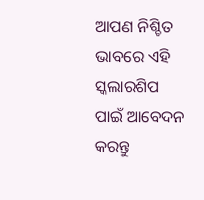ଆପଣ ନିଶ୍ଚିତ ଭାବରେ ଏହି ସ୍କଲାରଶିପ ପାଇଁ ଆବେଦନ କରନ୍ତୁ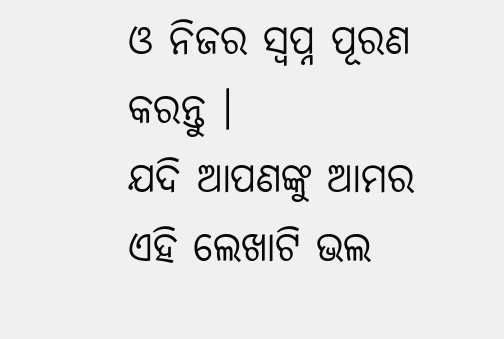ଓ ନିଜର ସ୍ୱପ୍ନ ପୂରଣ କରନ୍ତୁ ।
ଯଦି ଆପଣଙ୍କୁ ଆମର ଏହି ଲେଖାଟି ଭଲ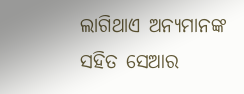ଲାଗିଥାଏ ଅନ୍ୟମାନଙ୍କ ସହିତ ସେଆର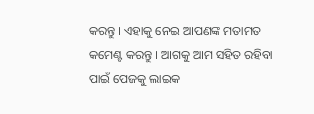କରନ୍ତୁ । ଏହାକୁ ନେଇ ଆପଣଙ୍କ ମତାମତ କମେଣ୍ଟ କରନ୍ତୁ । ଆଗକୁ ଆମ ସହିତ ରହିବା ପାଇଁ ପେଜକୁ ଲାଇକ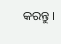କରନ୍ତୁ ।